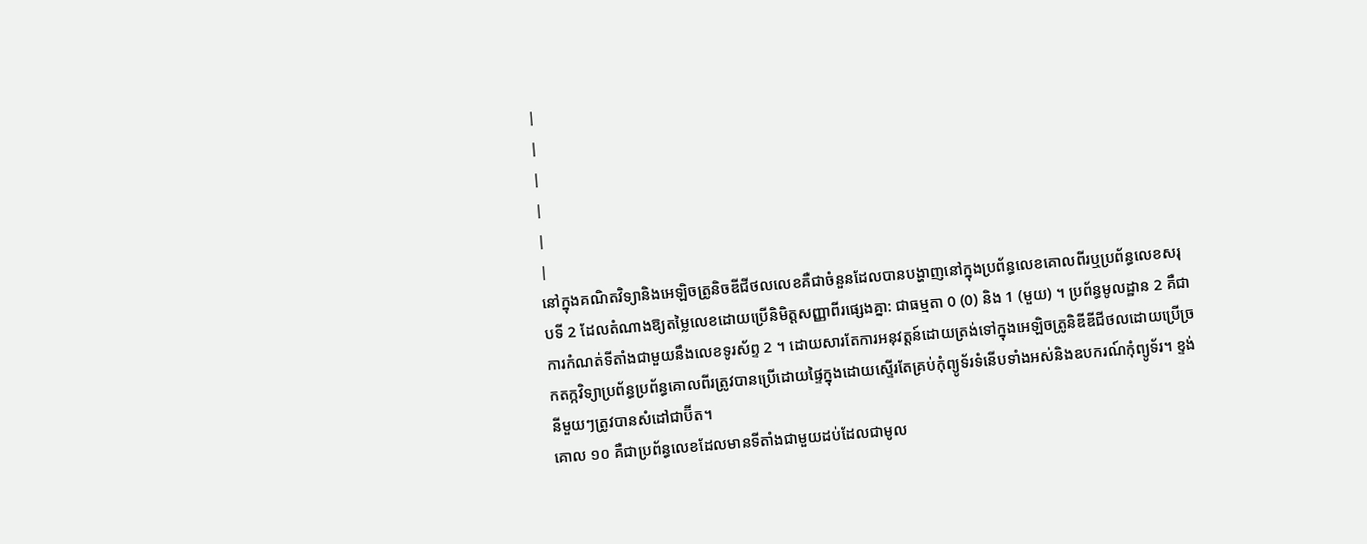|
|
|
|
|
|
នៅក្នុងគណិតវិទ្យានិងអេឡិចត្រូនិចឌីជីថលលេខគឺជាចំនួនដែលបានបង្ហាញនៅក្នុងប្រព័ន្ធលេខគោលពីរឬប្រព័ន្ធលេខសរុបទី 2 ដែលតំណាងឱ្យតម្លៃលេខដោយប្រើនិមិត្តសញ្ញាពីរផ្សេងគ្នា: ជាធម្មតា 0 (0) និង 1 (មួយ) ។ ប្រព័ន្ធមូលដ្ឋាន 2 គឺជាការកំណត់ទីតាំងជាមួយនឹងលេខទូរស័ព្ទ 2 ។ ដោយសារតែការអនុវត្តន៍ដោយត្រង់ទៅក្នុងអេឡិចត្រូនិឌីឌីជីថលដោយប្រើច្រកតក្កវិទ្យាប្រព័ន្ធប្រព័ន្ធគោលពីរត្រូវបានប្រើដោយផ្ទៃក្នុងដោយស្ទើរតែគ្រប់កុំព្យូទ័រទំនើបទាំងអស់និងឧបករណ៍កុំព្យូទ័រ។ ខ្ទង់នីមួយៗត្រូវបានសំដៅជាប៊ីត។
គោល ១០ គឺជាប្រព័ន្ធលេខដែលមានទីតាំងជាមួយដប់ដែលជាមូល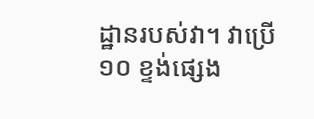ដ្ឋានរបស់វា។ វាប្រើ ១០ ខ្ទង់ផ្សេង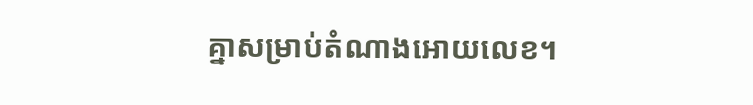គ្នាសម្រាប់តំណាងអោយលេខ។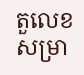តួលេខសម្រា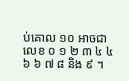ប់គោល ១០ អាចជាលេខ ០ ១ ២ ៣ ៤ ៤ ៦ ៦ ៧ ៨ និង ៩ ។